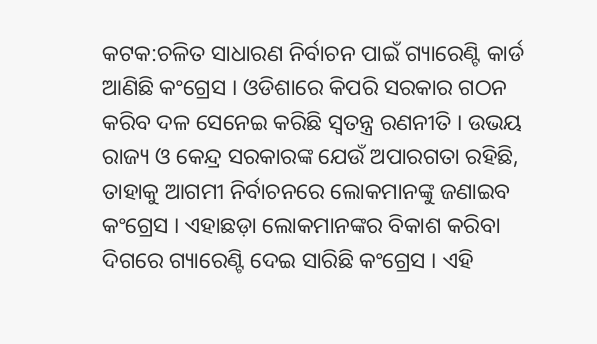କଟକ:ଚଳିତ ସାଧାରଣ ନିର୍ବାଚନ ପାଇଁ ଗ୍ୟାରେଣ୍ଟି କାର୍ଡ ଆଣିଛି କଂଗ୍ରେସ । ଓଡିଶାରେ କିପରି ସରକାର ଗଠନ କରିବ ଦଳ ସେନେଇ କରିଛି ସ୍ବତନ୍ତ୍ର ରଣନୀତି । ଉଭୟ ରାଜ୍ୟ ଓ କେନ୍ଦ୍ର ସରକାରଙ୍କ ଯେଉଁ ଅପାରଗତା ରହିଛି, ତାହାକୁ ଆଗମୀ ନିର୍ବାଚନରେ ଲୋକମାନଙ୍କୁ ଜଣାଇବ କଂଗ୍ରେସ । ଏହାଛଡ଼ା ଲୋକମାନଙ୍କର ବିକାଶ କରିବା ଦିଗରେ ଗ୍ୟାରେଣ୍ଟି ଦେଇ ସାରିଛି କଂଗ୍ରେସ । ଏହି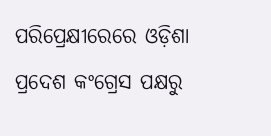ପରିପ୍ରେକ୍ଷୀରେରେ ଓଡ଼ିଶା ପ୍ରଦେଶ କଂଗ୍ରେସ ପକ୍ଷରୁ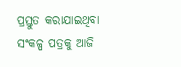ପ୍ରସ୍ତୁତ କରାଯାଇଥିବା ସଂକଳ୍ପ ପତ୍ରକୁ ଆଜି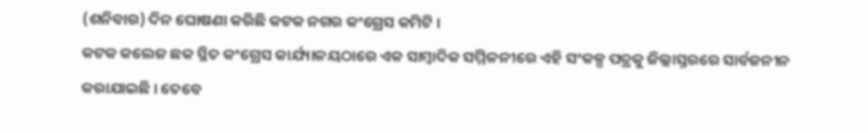(ଶନିବାର) ଦିନ ଘୋଷଣା କରିଛି କଟକ ନଗର କଂଗ୍ରେସ କମିଟି ।
କଟକ କଲେଜ ଛକ ସ୍ଥିତ କଂଗ୍ରେସ କାର୍ଯ୍ୟାଳୟଠାରେ ଏକ ସାମ୍ବାଦିକ ସମ୍ମିଳନୀରେ ଏହି ସଂକଳ୍ପ ପତ୍ରକୁ ଜିଲ୍ଲାସ୍ତରରେ ସାର୍ବଜନୀନ କରାଯାଇଛି । ତେବେ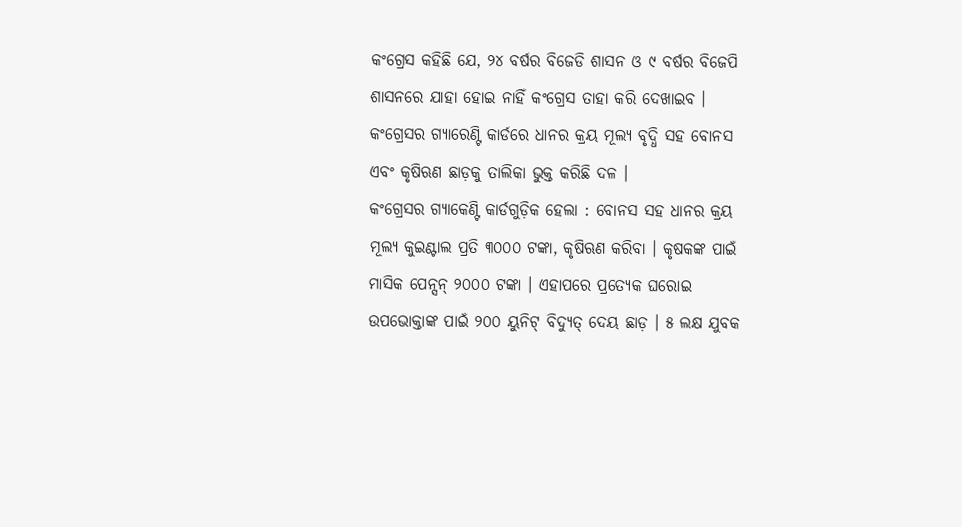କଂଗ୍ରେସ କହିଛି ଯେ, ୨୪ ବର୍ଷର ବିଜେଡି ଶାସନ ଓ ୯ ବର୍ଷର ବିଜେପି ଶାସନରେ ଯାହା ହୋଇ ନାହିଁ କଂଗ୍ରେସ ତାହା କରି ଦେଖାଇବ । କଂଗ୍ରେସର ଗ୍ୟାରେଣ୍ଟି କାର୍ଡରେ ଧାନର କ୍ରୟ ମୂଲ୍ୟ ବୃଦ୍ଧି ସହ ବୋନସ ଏବଂ କୃଷିଋଣ ଛାଡ଼କୁ ତାଲିକା ଭୁକ୍ତ କରିଛି ଦଳ ।
କଂଗ୍ରେସର ଗ୍ୟାକେଣ୍ଟି କାର୍ଡଗୁଡ଼ିକ ହେଲା : ବୋନସ ସହ ଧାନର କ୍ରୟ ମୂଲ୍ୟ କୁଇଣ୍ଟାଲ ପ୍ରତି ୩୦୦୦ ଟଙ୍କା, କୃଷିଋଣ କରିବା । କୃଷକଙ୍କ ପାଇଁ ମାସିକ ପେନ୍ସନ୍ ୨୦୦୦ ଟଙ୍କା । ଏହାପରେ ପ୍ରତ୍ୟେକ ଘରୋଇ ଉପଭୋକ୍ତାଙ୍କ ପାଇଁ ୨୦୦ ୟୁନିଟ୍ ବିଦ୍ୟୁତ୍ ଦେୟ ଛାଡ଼ । ୫ ଲକ୍ଷ ଯୁବକ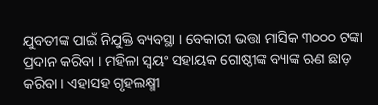ଯୁବତୀଙ୍କ ପାଇଁ ନିଯୁକ୍ତି ବ୍ୟବସ୍ଥା । ବେକାରୀ ଭତ୍ତା ମାସିକ ୩୦୦୦ ଟଙ୍କା ପ୍ରଦାନ କରିବା । ମହିଳା ସ୍ଵୟଂ ସହାୟକ ଗୋଷ୍ଠୀଙ୍କ ବ୍ୟାଙ୍କ ଋଣ ଛାଡ଼ କରିବା । ଏହାସହ ଗୃହଲକ୍ଷ୍ମୀ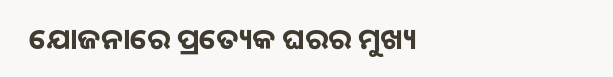ଯୋଜନାରେ ପ୍ରତ୍ୟେକ ଘରର ମୁଖ୍ୟ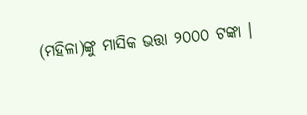(ମହିଳା)ଙ୍କୁ ମାସିକ ଭତ୍ତା ୨୦୦୦ ଟଙ୍କା ।